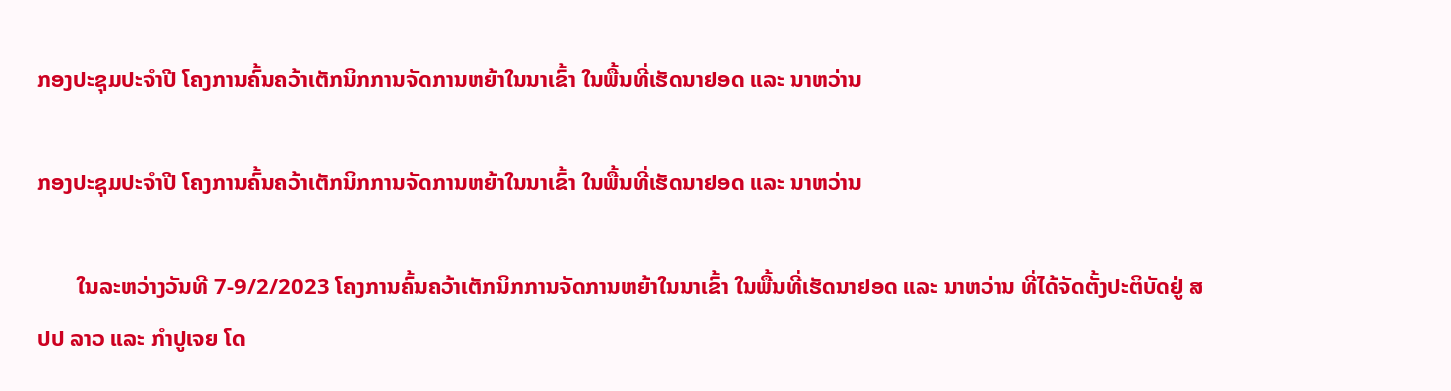ກອງປະຊຸມປະຈໍາປີ ໂຄງການຄົ້ນຄວ້າເຕັກນິກການຈັດການຫຍ້າໃນນາເຂົ້າ ໃນພື້ນທີ່ເຮັດນາຢອດ ແລະ ນາຫວ່ານ

ກອງປະຊຸມປະຈໍາປີ ໂຄງການຄົ້ນຄວ້າເຕັກນິກການຈັດການຫຍ້າໃນນາເຂົ້າ ໃນພື້ນທີ່ເຮັດນາຢອດ ແລະ ນາຫວ່ານ

       ໃນລະຫວ່າງວັນທີ 7-9/2/2023 ໂຄງການຄົ້ນຄວ້າເຕັກນິກການຈັດການຫຍ້າໃນນາເຂົ້າ ໃນພື້ນທີ່ເຮັດນາຢອດ ແລະ ນາຫວ່ານ ທີ່ໄດ້ຈັດຕັ້ງປະຕິບັດຢູ່ ສປປ ລາວ ແລະ ກໍາປູເຈຍ ໂດ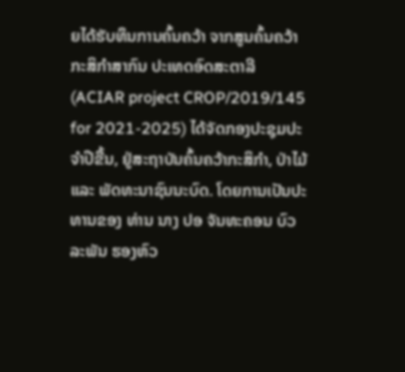ຍໄດ້ຮັບທຶນການຄົ້ນຄວ້າ ຈາກສູນຄົ້ນຄວ້າກະສິກໍາສາກົນ ປະເທດອົດສະຕາລີ (ACIAR project CROP/2019/145 for 2021-2025) ໄດ້ຈັດກອງປະຊຸມປະຈໍາປີຂື້ນ, ຢູ່ສະຖາບັນຄົ້ນຄວ້າກະສິກໍາ, ປ່າໄມ້ ແລະ ພັດທະນາຊົນນະບົດ. ໂດຍການເປັນປະທານຂອງ ທ່ານ ນາງ ປອ ຈັນທະຄອນ ບົວລະພັນ ຮອງຫົວ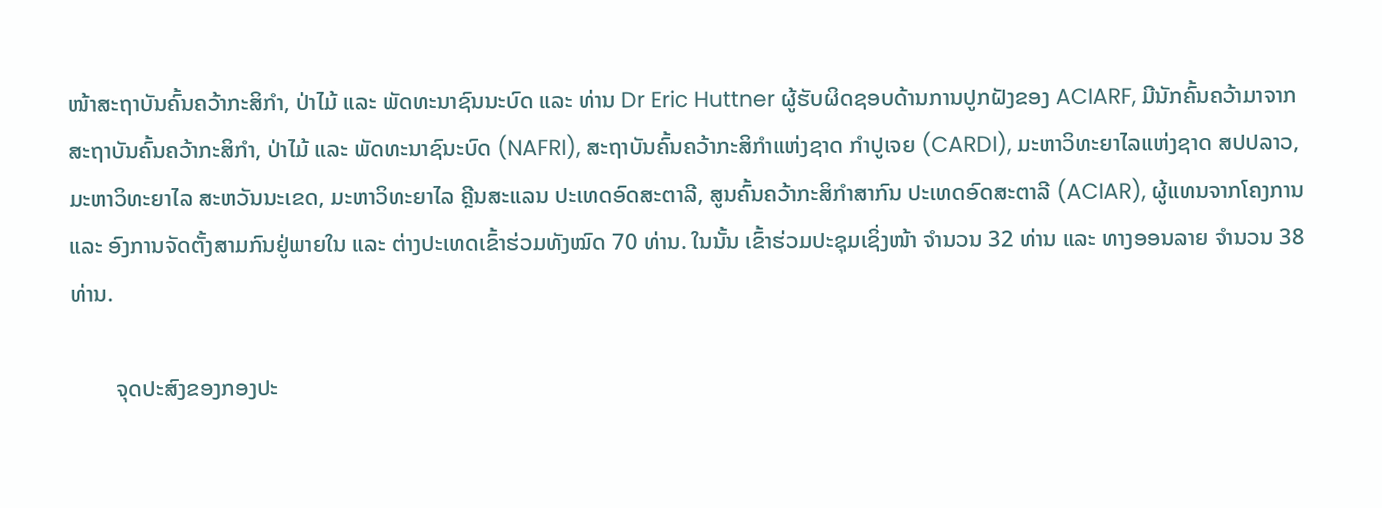ໜ້າສະຖາບັນຄົ້ນຄວ້າກະສິກໍາ, ປ່າໄມ້ ແລະ ພັດທະນາຊົນນະບົດ ແລະ ທ່ານ Dr Eric Huttner ຜູ້ຮັບຜິດຊອບດ້ານການປູກຝັງຂອງ ACIARF, ມີນັກຄົ້ນຄວ້າມາຈາກ ສະຖາບັນຄົ້ນຄວ້າກະສິກໍາ, ປ່າໄມ້ ແລະ ພັດທະນາຊົນະບົດ (NAFRI), ສະຖາບັນຄົ້ນຄວ້າກະສິກໍາແຫ່ງຊາດ ກໍາປູເຈຍ (CARDI), ມະຫາວິທະຍາໄລແຫ່ງຊາດ ສປປລາວ, ມະຫາວິທະຍາໄລ ສະຫວັນນະເຂດ, ມະຫາວິທະຍາໄລ ຄຼີນສະແລນ ປະເທດອົດສະຕາລີ, ສູນຄົ້ນຄວ້າກະສິກໍາສາກົນ ປະເທດອົດສະຕາລີ (ACIAR), ຜູ້ແທນຈາກໂຄງການ ແລະ ອົງການຈັດຕັ້ງສາມກົນຢູ່ພາຍໃນ ແລະ ຕ່າງປະເທດເຂົ້າຮ່ວມທັງໝົດ 70 ທ່ານ. ໃນນັ້ນ ເຂົ້າຮ່ວມປະຊຸມເຊິ່ງໜ້າ ຈໍານວນ 32 ທ່ານ ແລະ ທາງອອນລາຍ ຈໍານວນ 38 ທ່ານ.

        ຈຸດປະສົງຂອງກອງປະ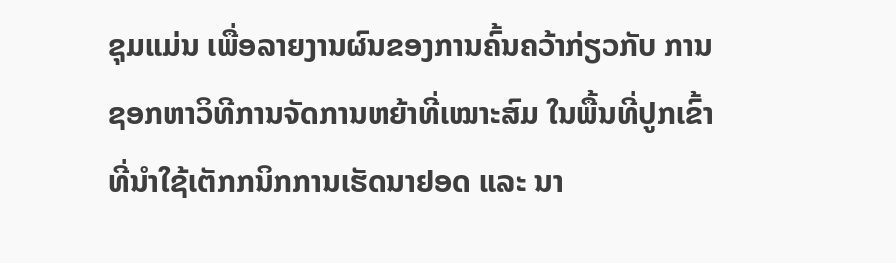ຊຸມແມ່ນ ເພື່ອລາຍງານຜົນຂອງການຄົ້ນຄວ້າກ່ຽວກັບ ການຊອກຫາວິທີການຈັດການຫຍ້າທີ່ເໝາະສົມ ໃນພື້ນທີ່ປູກເຂົ້າທີ່ນໍາໃຊ້ເຕັກກນິກການເຮັດນາຢອດ ແລະ ນາ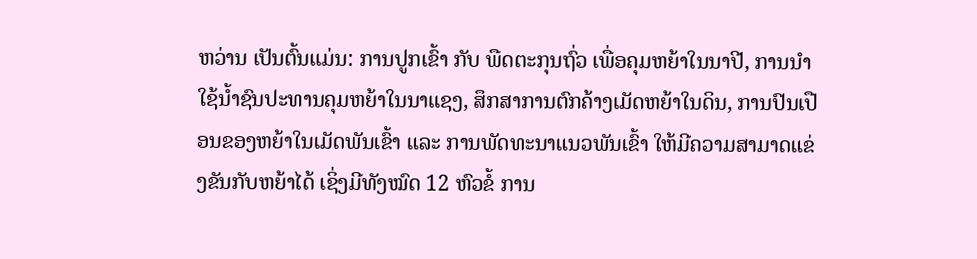ຫວ່ານ ເປັນຕົ້ນແມ່ນ: ການປູກເຂົ້າ ກັບ ພືດຕະກຸນຖົ່ວ ເພື່ອຄຸມຫຍ້າໃນນາປີ, ການນໍາໃຊ້ນໍ້າຊົນປະທານຄຸມຫຍ້າໃນນາແຊງ, ສຶກສາການຕົກຄ້າງເມັດຫຍ້າໃນດິນ, ການປົນເປືອນຂອງຫຍ້າໃນເມັດພັນເຂົ້າ ແລະ ການພັດທະນາແນວພັນເຂົ້າ ໃຫ້ມີຄວາມສາມາດແຂ່ງຂັນກັບຫຍ້າໄດ້ ເຊິ່ງມີທັງໝົດ 12 ຫົວຂໍ້ ການ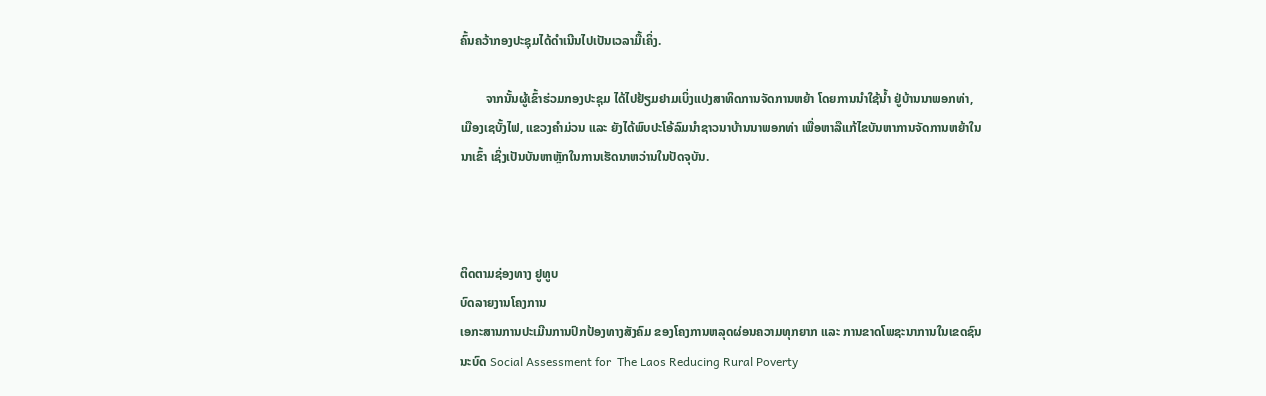ຄົ້ນຄວ້າກອງປະຊຸມໄດ້ດຳເນີນໄປເປັນເວລາມື້ເຄິ່ງ.

        ຈາກນັ້ນຜູ້ເຂົ້າຮ່ວມກອງປະຊຸມ ໄດ້ໄປຢ້ຽມຢາມເບິ່ງແປງສາທິດການຈັດການຫຍ້າ ໂດຍການນໍາໃຊ້ນໍ້າ ຢູ່ບ້ານນາພອກທ່າ, ເມືອງເຊບັ້ງໄຟ, ແຂວງຄຳມ່ວນ ແລະ ຍັງໄດ້ພົບປະໂອ້ລົມນຳຊາວນາບ້ານນາພອກທ່າ ເພື່ອຫາລືແກ້ໄຂບັນຫາການຈັດການຫຍ້າໃນນາເຂົ້າ ເຊິ່ງເປັນບັນຫາຫຼັກໃນການເຮັດນາຫວ່ານໃນປັດຈຸບັນ.



ຕິດຕາມຊ່ອງທາງ ຢູທູບ
ບົດລາຍງານໂຄງການ
ເອກະສານການປະເມີນການປົກປ້ອງທາງສັງຄົມ ຂອງໂຄງການຫລຸດຜ່ອນຄວາມທຸກຍາກ ແລະ ການຂາດໂພຊະນາການໃນເຂດຊົນນະບົດ Social Assessment for  The Laos Reducing Rural Poverty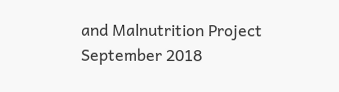and Malnutrition Project  September 2018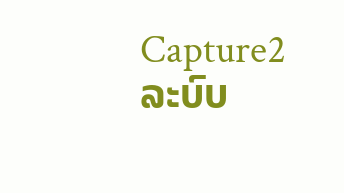Capture2
ລະບົບ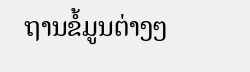ຖານຂໍ້ມູນຕ່າງໆ